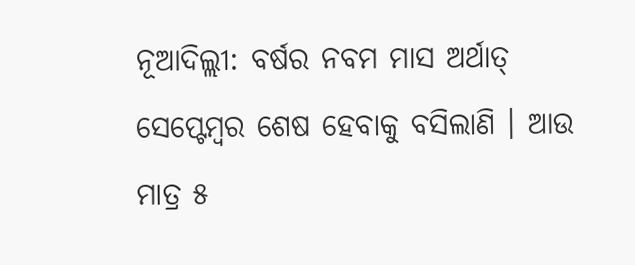ନୂଆଦିଲ୍ଲୀ: ବର୍ଷର ନବମ ମାସ ଅର୍ଥାତ୍ ସେପ୍ଟେମ୍ବର ଶେଷ ହେବାକୁ ବସିଲାଣି । ଆଉ ମାତ୍ର ୫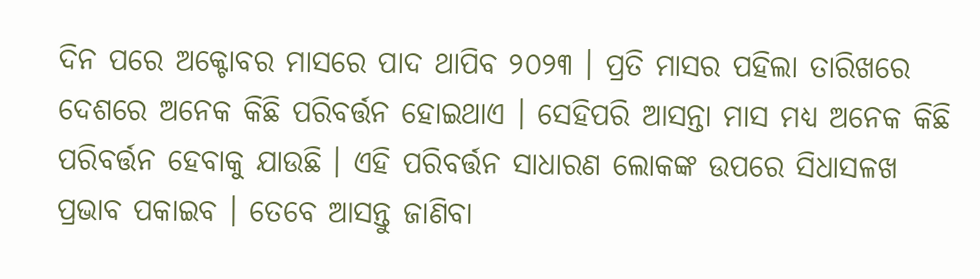ଦିନ ପରେ ଅକ୍ଟୋବର ମାସରେ ପାଦ ଥାପିବ ୨୦୨୩ । ପ୍ରତି ମାସର ପହିଲା ତାରିଖରେ ଦେଶରେ ଅନେକ କିଛି ପରିବର୍ତ୍ତନ ହୋଇଥାଏ । ସେହିପରି ଆସନ୍ତା ମାସ ମଧ୍ୟ ଅନେକ କିଛି ପରିବର୍ତ୍ତନ ହେବାକୁ ଯାଉଛି । ଏହି ପରିବର୍ତ୍ତନ ସାଧାରଣ ଲୋକଙ୍କ ଉପରେ ସିଧାସଳଖ ପ୍ରଭାବ ପକାଇବ । ତେବେ ଆସନ୍ତୁ ଜାଣିବା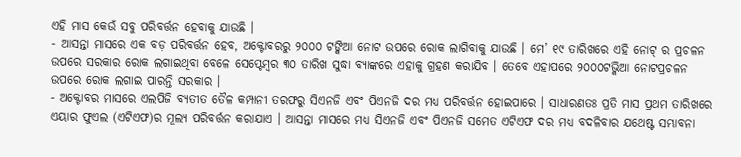ଏହି ମାସ କେଉଁ ସବୁ ପରିବର୍ତ୍ତନ ହେବାକୁ ଯାଉଛି ।
- ଆସନ୍ତା ମାସରେ ଏକ ବଡ଼ ପରିବର୍ତ୍ତନ ହେବ, ଅକ୍ଟୋବରରୁ ୨୦୦୦ ଟଙ୍କିଆ ନୋଟ ଉପରେ ରୋକ ଲାଗିବାକୁ ଯାଉଛି । ମେ’ ୧୯ ତାରିଖରେ ଏହି ନୋଟ୍ ର ପ୍ରଚଳନ ଉପରେ ସରକାର ରୋକ ଲଗାଇଥିବା ବେଳେ ସେପ୍ଟେମ୍ବର ୩୦ ତାରିଖ ସୁଦ୍ଧା ବ୍ୟାଙ୍କରେ ଏହାକୁ ଗ୍ରହଣ କରାଯିବ । ତେବେ ଏହାପରେ ୨୦୦୦ଟଭ୍କିଆ ନୋଟପ୍ରଚଳନ ଉପରେ ରୋକ ଲଗାଇ ପାରନ୍ତି ସରକାର ।
- ଅକ୍ଟୋବର ମାସରେ ଏଲପିଜି ବ୍ୟତୀତ ତୈଳ କମ୍ପାନୀ ତରଫରୁ ସିଏନଜି ଏବଂ ପିଏନଜି ଦର ମଧ୍ୟ ପରିବର୍ତ୍ତନ ହୋଇପାରେ । ସାଧାରଣତଃ ପ୍ରତି ମାସ ପ୍ରଥମ ତାରିଖରେ ଏୟାର ଫୁଏଲ (ଏଟିଏଫ)ର ମୂଲ୍ୟ ପରିବର୍ତ୍ତନ କରାଯାଏ । ଆସନ୍ତା ମାସରେ ମଧ୍ୟ ସିଏନଜି ଏବଂ ପିଏନଜି ସମେତ ଏଟିଏଫ ଦର ମଧ୍ୟ ବଦଳିବାର ଯଥେଷ୍ଟ ସମ୍ଭାବନା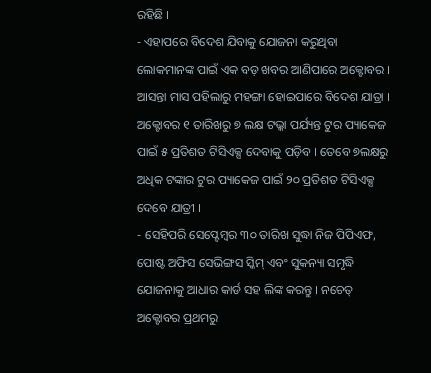ରହିଛି ।
- ଏହାପରେ ବିଦେଶ ଯିବାକୁ ଯୋଜନା କରୁଥିବା ଲୋକମାନଙ୍କ ପାଇଁ ଏକ ବଡ଼ ଖବର ଆଣିପାରେ ଅକ୍ଟୋବର । ଆସନ୍ତା ମାସ ପହିଲାରୁ ମହଙ୍ଗା ହୋଇପାରେ ବିଦେଶ ଯାତ୍ରା । ଅକ୍ଟୋବର ୧ ତାରିଖରୁ ୭ ଲକ୍ଷ ଟଭ୍କା ପର୍ଯ୍ୟନ୍ତ ଟୁର ପ୍ୟାକେଜ ପାଇଁ ୫ ପ୍ରତିଶତ ଟିସିଏକ୍ସ ଦେବାକୁ ପଡ଼ିବ । ତେବେ ୭ଲକ୍ଷରୁ ଅଧିକ ଟଙ୍କାର ଟୁର ପ୍ୟାକେଜ ପାଇଁ ୨୦ ପ୍ରତିଶତ ଟିସିଏକ୍ସ ଦେବେ ଯାତ୍ରୀ ।
- ସେହିପରି ସେପ୍ଟେମ୍ବର ୩୦ ତାରିଖ ସୁଦ୍ଧା ନିଜ ପିପିଏଫ, ପୋଷ୍ଟ ଅଫିସ ସେଭିଙ୍ଗସ ସ୍କିମ୍ ଏବଂ ସୁକନ୍ୟା ସମୃଦ୍ଧି ଯୋଜନାକୁ ଆଧାର କାର୍ଡ ସହ ଲିଙ୍କ କରନ୍ତୁ । ନଚେତ୍ ଅକ୍ଟୋବର ପ୍ରଥମରୁ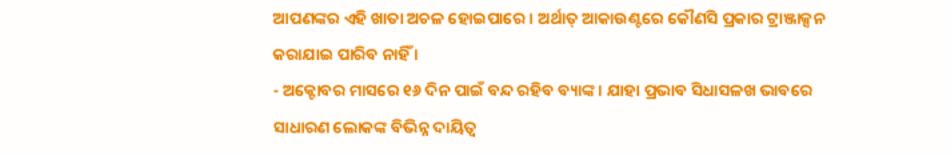ଆପଣଙ୍କର ଏହି ଖାତା ଅଚଳ ହୋଇପାରେ । ଅର୍ଥାତ୍ ଆକାଉଣ୍ଟରେ କୌଣସି ପ୍ରକାର ଟ୍ରାଞ୍ଜାକ୍ସନ କରାଯାଇ ପାରିବ ନାହିଁ ।
- ଅକ୍ଟୋବର ମାସରେ ୧୬ ଦିନ ପାଇଁ ବନ୍ଦ ରହିବ ବ୍ୟାଙ୍କ । ଯାହା ପ୍ରଭାବ ସିଧାସଳଖ ଭାବରେ ସାଧାରଣ ଲୋକଙ୍କ ବିଭିନ୍ନ ଦାୟିତ୍ୱ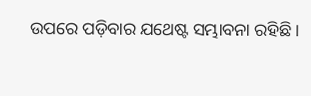ଉପରେ ପଡ଼ିବାର ଯଥେଷ୍ଟ ସମ୍ଭାବନା ରହିଛି ।